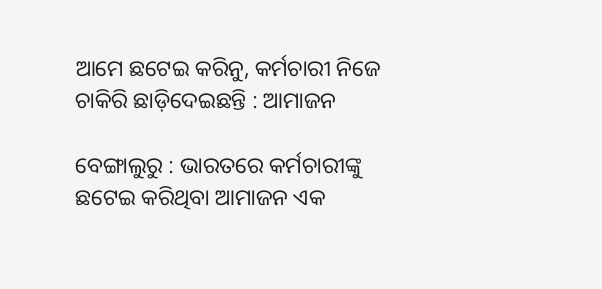ଆମେ ଛଟେଇ କରିନୁ, କର୍ମଚାରୀ ନିଜେ ଚାକିରି ଛାଡ଼ିଦେଇଛନ୍ତି : ଆମାଜନ

ବେଙ୍ଗାଲୁରୁ : ଭାରତରେ କର୍ମଚାରୀଙ୍କୁ ଛଟେଇ କରିଥିବା ଆମାଜନ ଏକ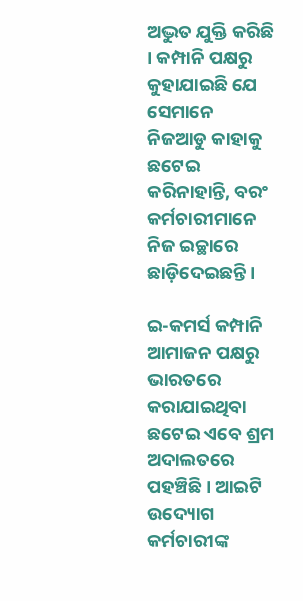ଅଦ୍ଭୁତ ଯୁକ୍ତି କରିଛି । କମ୍ପାନି ପକ୍ଷରୁ କୁହାଯାଇଛି ଯେ ସେମାନେ ନିଜଆଡୁ କାହାକୁ ଛଟେଇ କରିନାହାନ୍ତି, ବରଂ କର୍ମଚାରୀମାନେ ନିଜ ଇଚ୍ଛାରେ ଛାଡ଼ିଦେଇଛନ୍ତି ।

ଇ-କମର୍ସ କମ୍ପାନି ଆମାଜନ ପକ୍ଷରୁ ଭାରତରେ କରାଯାଇଥିବା ଛଟେଇ ଏବେ ଶ୍ରମ ଅଦାଲତରେ ପହଞ୍ଚିଛି । ଆଇଟି ଉଦ୍ୟୋଗ କର୍ମଚାରୀଙ୍କ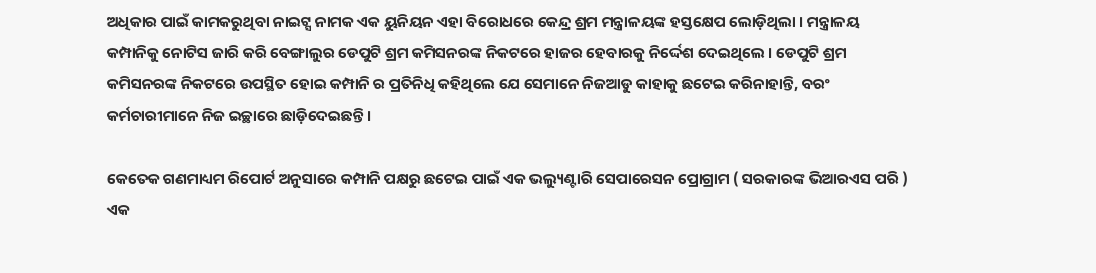ଅଧିକାର ପାଇଁ କାମକରୁଥିବା ନାଇଟ୍ସ ନାମକ ଏକ ୟୁନିୟନ ଏହା ବିରୋଧରେ କେନ୍ଦ୍ର ଶ୍ରମ ମନ୍ତ୍ରାଳୟଙ୍କ ହସ୍ତକ୍ଷେପ ଲୋଡ଼ିଥିଲା । ମନ୍ତ୍ରାଳୟ କମ୍ପାନିକୁ ନୋଟିସ ଜାରି କରି ବେଙ୍ଗାଲୁର ଡେପୁଟି ଶ୍ରମ କମିସନରଙ୍କ ନିକଟରେ ହାଜର ହେବାରକୁ ନିର୍ଦ୍ଦେଶ ଦେଇଥିଲେ । ଡେପୁଟି ଶ୍ରମ କମିସନରଙ୍କ ନିକଟରେ ଉପସ୍ଥିତ ହୋଇ କମ୍ପାନି ର ପ୍ରତିନିଧି କହିଥିଲେ ଯେ ସେମାନେ ନିଜଆଡୁ କାହାକୁ ଛଟେଇ କରିନାହାନ୍ତି, ବରଂ କର୍ମଚାରୀମାନେ ନିଜ ଇଚ୍ଛାରେ ଛାଡ଼ିଦେଇଛନ୍ତି ।

କେତେକ ଗଣମାଧ୍ୟମ ରିପୋର୍ଟ ଅନୁସାରେ କମ୍ପାନି ପକ୍ଷରୁ ଛଟେଇ ପାଇଁ ଏକ ଭଲ୍ୟୁଣ୍ଟାରି ସେପାରେସନ ପ୍ରୋଗ୍ରାମ ( ସରକାରଙ୍କ ଭିଆରଏସ ପରି ) ଏକ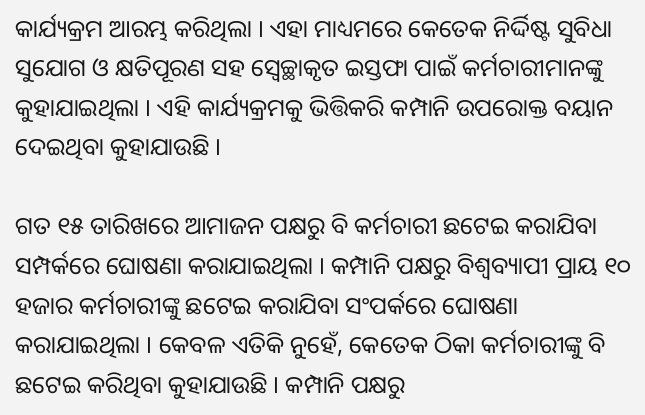କାର୍ଯ୍ୟକ୍ରମ ଆରମ୍ଭ କରିଥିଲା । ଏହା ମାଧ୍ୟମରେ କେତେକ ନିର୍ଦ୍ଦିଷ୍ଟ ସୁବିଧା ସୁଯୋଗ ଓ କ୍ଷତିପୂରଣ ସହ ସ୍ବେଚ୍ଛାକୃତ ଇସ୍ତଫା ପାଇଁ କର୍ମଚାରୀମାନଙ୍କୁ କୁହାଯାଇଥିଲା । ଏହି କାର୍ଯ୍ୟକ୍ରମକୁ ଭିତ୍ତିକରି କମ୍ପାନି ଉପରୋକ୍ତ ବୟାନ ଦେଇଥିବା କୁହାଯାଉଛି ।

ଗତ ୧୫ ତାରିଖରେ ଆମାଜନ ପକ୍ଷରୁ ବି କର୍ମଚାରୀ ଛଟେଇ କରାଯିବା ସମ୍ପର୍କରେ ଘୋଷଣା କରାଯାଇଥିଲା । କମ୍ପାନି ପକ୍ଷରୁ ବିଶ୍ବବ୍ୟାପୀ ପ୍ରାୟ ୧୦ ହଜାର କର୍ମଚାରୀଙ୍କୁ ଛଟେଇ କରାଯିବା ସଂପର୍କରେ ଘୋଷଣା କରାଯାଇଥିଲା । କେବଳ ଏତିକି ନୁହେଁ, କେତେକ ଠିକା କର୍ମଚାରୀଙ୍କୁ ବି ଛଟେଇ କରିଥିବା କୁହାଯାଉଛି । କମ୍ପାନି ପକ୍ଷରୁ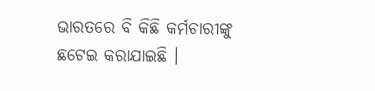ଭାରତରେ ବି କିଛି କର୍ମଚାରୀଙ୍କୁ ଛଟେଇ କରାଯାଇଛି ।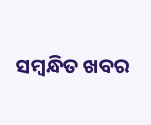ସମ୍ବନ୍ଧିତ ଖବର